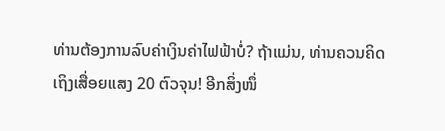ທ່ານຕ້ອງການລົບຄ່າເງິນຄ່າໄຟຟ້າບໍ່? ຖ້າແມ່ນ, ທ່ານຄວນຄິດເຖິງເສື່ອຍແສງ 20 ຕົວຈຸນ! ອີກສິ່ງໜຶ່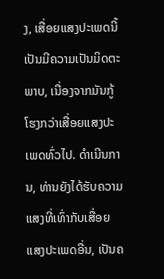ງ, ເສື່ອຍແສງປະເພດນີ້ເປັນມີຄວາມເປັນມິດຕະພາບ, ເນື່ອງຈາກມັນກູ້ໂຮງກວ່າເສື່ອຍແສງປະເພດທົ່ວໄປ. ດຳເນີນການ, ທ່ານຍັງໄດ້ຮັບຄວາມແສງທີ່ເທົ່າກັບເສື່ອຍແສງປະເພດອື່ນ, ເປັນຄ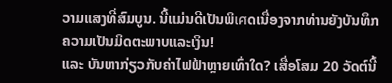ວາມແສງທີ່ສົມບູນ. ນີ້ແມ່ນດີເປັນພິเศດເນື່ອງຈາກທ່ານຍັງບັນທຶກຄວາມເປັນມິດຕະພາບແລະເງິນ!
ແລະ ບັນຫາກ່ຽວກັບຄ່າໄຟຟ້າຫຼາຍເທົ່າໃດ? ເສື່ອໂສມ 20 ວັດຕ໌ນີ້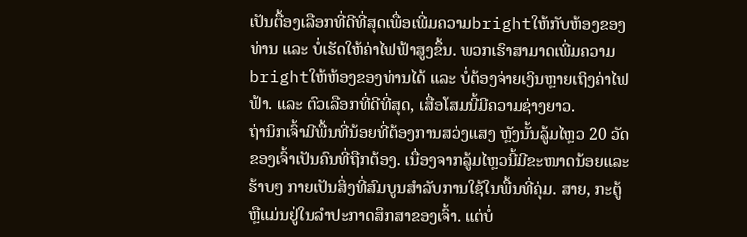ເປັນຕື້ອງເລືອກທີ່ດີທີ່ສຸດເພື່ອເພີ່ມຄວາມbrightໃຫ້ກັບຫ້ອງຂອງທ່ານ ແລະ ບໍ່ເຮັດໃຫ້ຄ່າໄຟຟ້າສູງຂຶ້ນ. ພວກເຮົາສາມາດເພີ່ມຄວາມbrightໃຫ້ຫ້ອງຂອງທ່ານໄດ້ ແລະ ບໍ່ຕ້ອງຈ່າຍເງິນຫຼາຍເຖິງຄ່າໄຟຟ້າ. ແລະ ຕົວເລືອກທີ່ດີທີ່ສຸດ, ເສື່ອໂສມນີ້ມີຄວາມຊ່າງຍາວ.
ຖ່ານິກເຈົ້າມີພື້ນທີ່ນ້ອຍທີ່ຕ້ອງການສວ່ງແສງ ຫຼັງນັ້ນລູ້ມໄຫຼວ 20 ວັດຂອງເຈົ້າເປັນຄົນທີ່ຖືກຕ້ອງ. ເນື່ອງຈາກລູ້ມໄຫຼວນີ້ມີຂະໜາດນ້ອຍແລະຮ້າບໆ ກາຍເປັນສິ່ງທີ່ສົມບູນສຳລັບການໃຊ້ໃນພື້ນທີ່ຄຸ່ມ. ສາຍ, ກະຕູ້ ຫຼືແມ່ນຢູ່ໃນລຳປະກາດສຶກສາຂອງເຈົ້າ. ແຕ່ບໍ່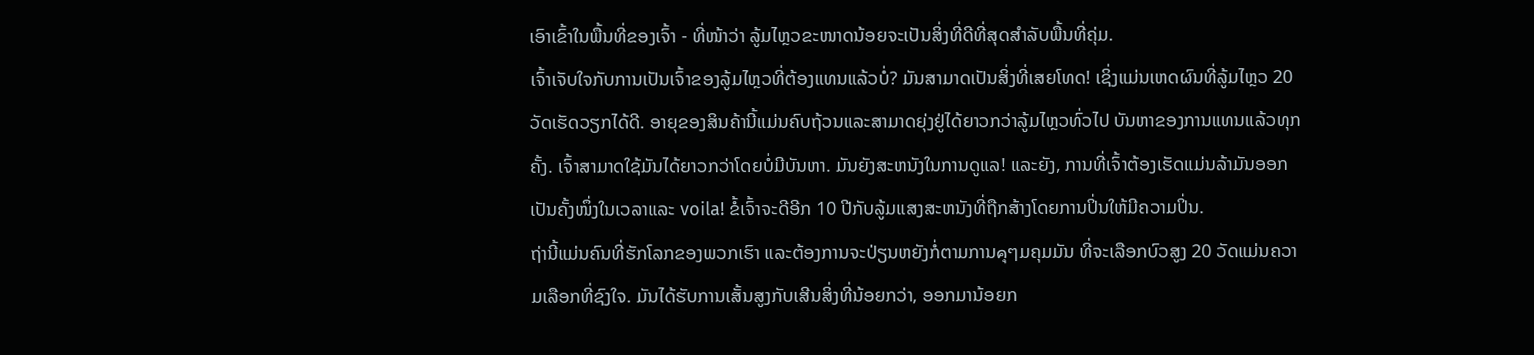ເອົາເຂົ້າໃນພື້ນທີ່ຂອງເຈົ້າ - ທີ່ໜ້າວ່າ ລູ້ມໄຫຼວຂະໜາດນ້ອຍຈະເປັນສິ່ງທີ່ດີທີ່ສຸດສຳລັບພື້ນທີ່ຄຸ່ມ.
ເຈົ້າເຈັບໃຈກັບການເປັນເຈົ້າຂອງລູ້ມໄຫຼວທີ່ຕ້ອງແທນແລ້ວບໍ່? ມັນສາມາດເປັນສິ່ງທີ່ເສຍໂທດ! ເຊິ່ງແມ່ນເຫດຜົນທີ່ລູ້ມໄຫຼວ 20 ວັດເຮັດວຽກໄດ້ດີ. ອາຍຸຂອງສິນຄ້ານີ້ແມ່ນຄົບຖ້ວນແລະສາມາດຍຸ່ງຢູ່ໄດ້ຍາວກວ່າລູ້ມໄຫຼວທົ່ວໄປ ບັນຫາຂອງການແທນແລ້ວທຸກຄັ້ງ. ເຈົ້າສາມາດໃຊ້ມັນໄດ້ຍາວກວ່າໂດຍບໍ່ມີບັນຫາ. ມັນຍັງສະຫນັງໃນການດູແລ! ແລະຍັງ, ການທີ່ເຈົ້າຕ້ອງເຮັດແມ່ນລ້າມັນອອກເປັນຄັ້ງໜຶ່ງໃນເວລາແລະ voila! ຂໍ້ເຈົ້າຈະດີອີກ 10 ປີກັບລູ້ມແສງສະຫນັງທີ່ຖືກສ້າງໂດຍການປິ່ນໃຫ້ມີຄວາມປິ່ນ.
ຖ່ານີ້ແມ່ນຄົນທີ່ຮັກໂລກຂອງພວກເຮົາ ແລະຕ້ອງການຈະປ່ຽນຫຍັງກໍ່ຕາມການคุໆມຄຸມມັນ ທີ່ຈະເລືອກບົວສູງ 20 ວັດແມ່ນຄວາມເລືອກທີ່ຊົງໃຈ. ມັນໄດ້ຮັບການເສັ້ນສູງກັບເສີນສິ່ງທີ່ນ້ອຍກວ່າ, ອອກມານ້ອຍກ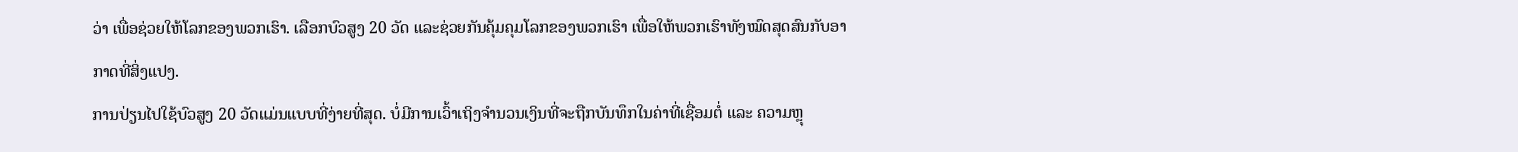ວ່າ ເພື່ອຊ່ວຍໃຫ້ໂລກຂອງພວກເຮົາ. ເລືອກບົວສູງ 20 ວັດ ແລະຊ່ວຍກັນຄຸ້ມຄຸມໂລກຂອງພວກເຮົາ ເພື່ອໃຫ້ພວກເຮົາທັງໝົດສຸດສົນກັບອາກາດທີ່ສິ່ງແປງ.
ການປ່ຽນໄປໃຊ້ບົວສູງ 20 ວັດແມ່ນແບບທີ່ງ່າຍທີ່ສຸດ. ບໍ່ມີການເວົ້າເຖິງຈຳນວນເງິນທີ່ຈະຖືກບັນທຶກໃນຄ່າທີ່ເຊື່ອມຕໍ່ ແລະ ຄວາມຫຼຸ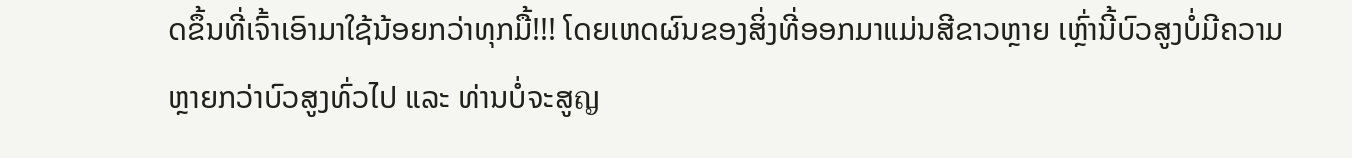ດຂຶ້ນທີ່ເຈົ້າເອົາມາໃຊ້ນ້ອຍກວ່າທຸກມື້!!! ໂດຍເຫດຜົນຂອງສິ່ງທີ່ອອກມາແມ່ນສີຂາວຫຼາຍ ເຫຼົ່ານີ້ບົວສູງບໍ່ມີຄວາມຫຼາຍກວ່າບົວສູງທົ່ວໄປ ແລະ ທ່ານບໍ່ຈະສູญ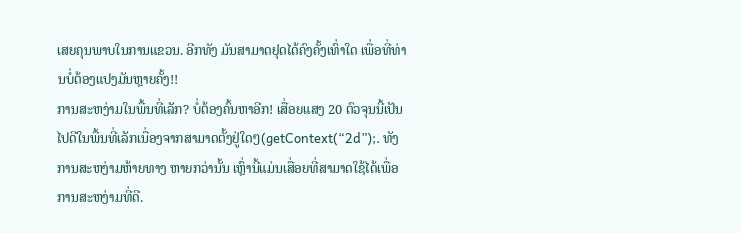ເສຍຄຸນພາບໃນການແຂວນ. ອີກທັງ ມັນສາມາດຢຸດໄດ້ຄົງຄັ້ງເທົ່າໃດ ເພື່ອທີ່ທ່ານບໍ່ຕ້ອງແປງມັນຫຼາຍຄັ້ງ!!
ການສະຫງ່າມໃນພື້ນທີ່ເລັກ? ບໍ່ຕ້ອງຄົ້ນຫາອີກ! ເສື່ອຍແສງ 20 ຕົວຈຸນນີ້ເປັນໄປດີໃນພື້ນທີ່ເລັກເນື່ອງຈາກສາມາດຕັ້ງຢູ່ໃດໆ(getContext(“2d”);. ທັງການສະຫງ່າມຫ້າຍທາງ ຫາຍກວ່ານັ້ນ ເຫຼົ່ານີ້ແມ່ນເສື່ອຍທີ່ສາມາດໃຊ້ໄດ້ເພື່ອການສະຫງ່າມທີ່ດີ.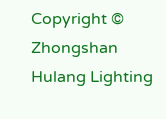Copyright © Zhongshan Hulang Lighting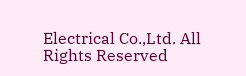Electrical Co.,Ltd. All Rights Reserved